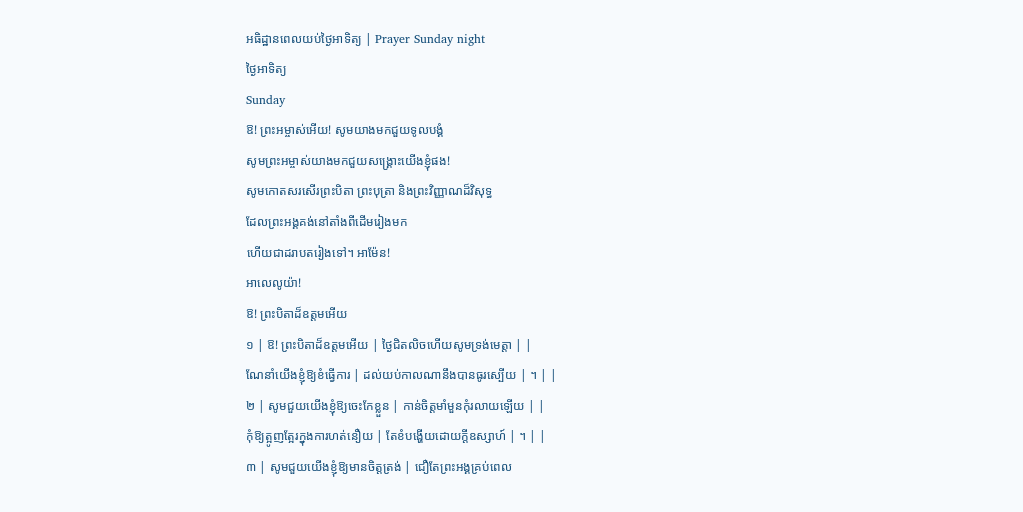អធិដ្ឋានពេលយប់ថ្ងៃអាទិត្យ | Prayer Sunday night
ថ្ងៃអាទិត្យ
Sunday
ឱ! ព្រះអម្ចាស់អើយ! សូមយាងមកជួយទូលបង្គំ
សូមព្រះអម្ចាស់យាងមកជួយសង្គ្រោះយើងខ្ញុំផង!
សូមកោតសរសើរព្រះបិតា ព្រះបុត្រា និងព្រះវិញ្ញាណដ៏វិសុទ្ធ
ដែលព្រះអង្គគង់នៅតាំងពីដើមរៀងមក
ហើយជាដរាបតរៀងទៅ។ អាម៉ែន!
អាលេលូយ៉ា!
ឱ! ព្រះបិតាដ៏ឧត្តមអេីយ
១ | ឱ! ព្រះបិតាដ៏ឧត្តមអើយ | ថ្ងៃជិតលិចហើយសូមទ្រង់មេត្តា | |
ណែនាំយើងខ្ញុំឱ្យខំធ្វើការ | ដល់យប់កាលណានឹងបានធូរស្បើយ | ។ | |
២ | សូមជួយយើងខ្ញុំឱ្យចេះកែខ្លួន | កាន់ចិត្តមាំមួនកុំរលាយឡើយ | |
កុំឱ្យត្អូញត្អែរក្នុងការហត់នឿយ | តែខំបង្ហើយដោយក្តីឧស្សាហ៍ | ។ | |
៣ | សូមជួយយើងខ្ញុំឱ្យមានចិត្តត្រង់ | ជឿតែព្រះអង្គគ្រប់ពេល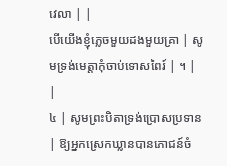វេលា | |
បើយើងខ្ញុំភ្លេចមួយដងមួយគ្រា | សូមទ្រង់មេត្តាកុំចាប់ទោសពៃរ៍ | ។ | |
៤ | សូមព្រះបិតាទ្រង់ប្រោសប្រទាន | ឱ្យអ្នកស្រេកឃ្លានបានភោជន៍ចំ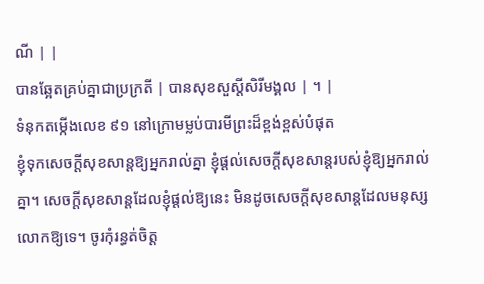ណី | |
បានឆ្អែតគ្រប់គ្នាជាប្រក្រតី | បានសុខសួស្តីសិរីមង្គល | ។ |
ទំនុកតម្កើងលេខ ៩១ នៅក្រោមម្លប់បារមីព្រះដ៏ខ្ពង់ខ្ពស់បំផុត
ខ្ញុំទុកសេចក្ដីសុខសាន្តឱ្យអ្នករាល់គ្នា ខ្ញុំផ្ដល់សេចក្ដីសុខសាន្តរបស់ខ្ញុំឱ្យអ្នករាល់គ្នា។ សេចក្ដីសុខសាន្តដែលខ្ញុំផ្ដល់ឱ្យនេះ មិនដូចសេចក្ដីសុខសាន្តដែលមនុស្សលោកឱ្យទេ។ ចូរកុំរន្ធត់ចិត្ត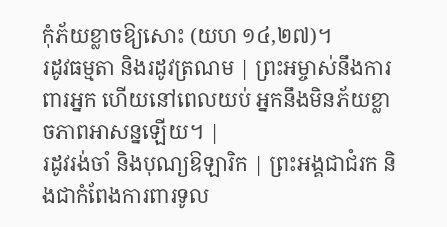កុំភ័យខ្លាចឱ្យសោះ (យហ ១៤,២៧)។
រដូវធម្មតា និងរដូវត្រណម | ព្រះអម្ចាស់នឹងការពារអ្នក ហេីយនៅពេលយប់ អ្នកនឹងមិនភ័យខ្លាចភាពអាសន្នឡេីយ។ |
រដូវរង់ចាំ និងបុណ្យឱឡារិក | ព្រះអង្គជាជំរក និងជាកំពែងការពារទូល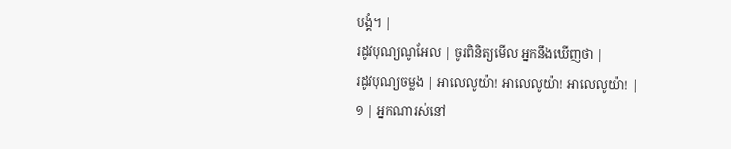បង្គំ។ |
រដូវបុណ្យណូអែល | ចូរពិនិត្យមេីល អ្នកនឹងឃេីញថា |
រដូវបុណ្យចម្លង | អាលេលូយ៉ា! អាលេលូយ៉ា! អាលេលូយ៉ា! |
១ | អ្នកណារស់នៅ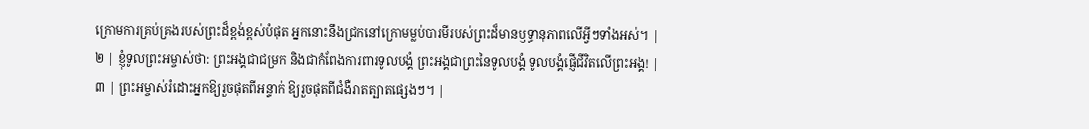ក្រោមការគ្រប់គ្រងរបស់ព្រះដ៏ខ្ពង់ខ្ពស់បំផុត អ្នកនោះនឹងជ្រកនៅក្រោមម្លប់បារមីរបស់ព្រះដ៏មានឫទ្ធានុភាពលើអ្វីៗទាំងអស់។ |
២ | ខ្ញុំទូលព្រះអម្ចាស់ថា: ព្រះអង្គជាជម្រក និងជាកំពែងការពារទូលបង្គំ ព្រះអង្គជាព្រះនៃទូលបង្គំ ទូលបង្គំផ្ញើជីវិតលើព្រះអង្គ! |
៣ | ព្រះអម្ចាស់រំដោះអ្នកឱ្យរួចផុតពីអន្ទាក់ ឱ្យរួចផុតពីជំងឺរាតត្បាតផ្សេងៗ។ |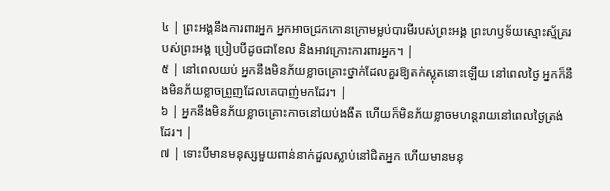៤ | ព្រះអង្គនឹងការពារអ្នក អ្នកអាចជ្រកកោនក្រោមម្លប់បារមីរបស់ព្រះអង្គ ព្រះហឫទ័យស្មោះស្ម័គ្ររបស់ព្រះអង្គ ប្រៀបបីដូចជាខែល និងអាវក្រោះការពារអ្នក។ |
៥ | នៅពេលយប់ អ្នកនឹងមិនភ័យខ្លាចគ្រោះថ្នាក់ដែលគួរឱ្យតក់ស្លុតនោះឡើយ នៅពេលថ្ងៃ អ្នកក៏នឹងមិនភ័យខ្លាចព្រួញដែលគេបាញ់មកដែរ។ |
៦ | អ្នកនឹងមិនភ័យខ្លាចគ្រោះកាចនៅយប់ងងឹត ហើយក៏មិនភ័យខ្លាចមហន្តរាយនៅពេលថ្ងៃត្រង់ដែរ។ |
៧ | ទោះបីមានមនុស្សមួយពាន់នាក់ដួលស្លាប់នៅជិតអ្នក ហើយមានមនុ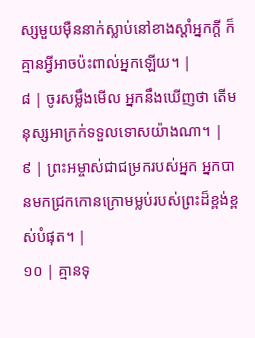ស្សមួយម៉ឺននាក់ស្លាប់នៅខាងស្តាំអ្នកក្តី ក៏គ្មានអ្វីអាចប៉ះពាល់អ្នកឡើយ។ |
៨ | ចូរសម្លឹងមើល អ្នកនឹងឃើញថា តើមនុស្សអាក្រក់ទទួលទោសយ៉ាងណា។ |
៩ | ព្រះអម្ចាស់ជាជម្រករបស់អ្នក អ្នកបានមកជ្រកកោនក្រោមម្លប់របស់ព្រះដ៏ខ្ពង់ខ្ពស់បំផុត។ |
១០ | គ្មានទុ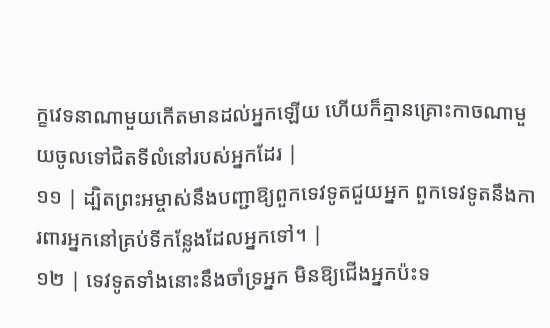ក្ខវេទនាណាមួយកើតមានដល់អ្នកឡើយ ហើយក៏គ្មានគ្រោះកាចណាមួយចូលទៅជិតទីលំនៅរបស់អ្នកដែរ |
១១ | ដ្បិតព្រះអម្ចាស់នឹងបញ្ជាឱ្យពួកទេវទូតជួយអ្នក ពួកទេវទូតនឹងការពារអ្នកនៅគ្រប់ទីកន្លែងដែលអ្នកទៅ។ |
១២ | ទេវទូតទាំងនោះនឹងចាំទ្រអ្នក មិនឱ្យជើងអ្នកប៉ះទ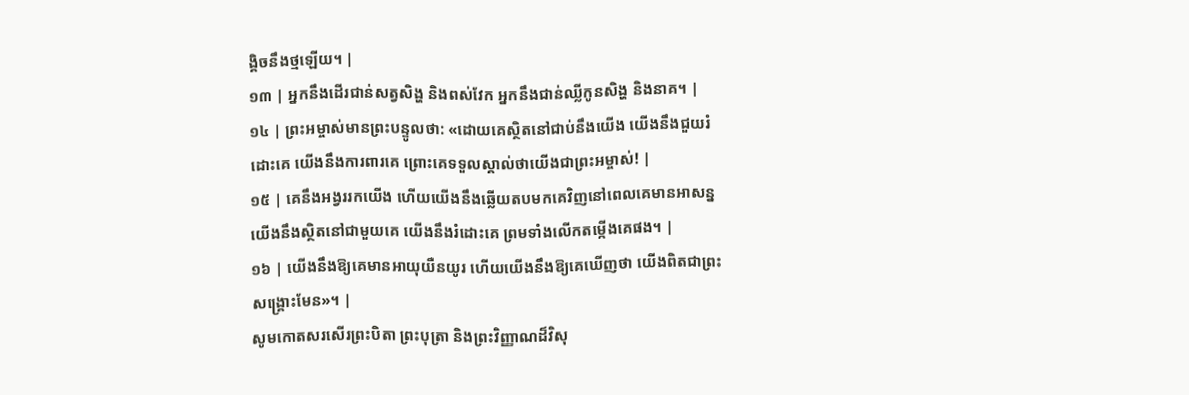ង្គិចនឹងថ្មឡើយ។ |
១៣ | អ្នកនឹងដើរជាន់សត្វសិង្ហ និងពស់វែក អ្នកនឹងជាន់ឈ្លីកូនសិង្ហ និងនាគ។ |
១៤ | ព្រះអម្ចាស់មានព្រះបន្ទូលថា: «ដោយគេស្ថិតនៅជាប់នឹងយើង យើងនឹងជួយរំដោះគេ យើងនឹងការពារគេ ព្រោះគេទទួលស្គាល់ថាយើងជាព្រះអម្ចាស់! |
១៥ | គេនឹងអង្វររកយើង ហើយយើងនឹងឆ្លើយតបមកគេវិញនៅពេលគេមានអាសន្ន យើងនឹងស្ថិតនៅជាមួយគេ យើងនឹងរំដោះគេ ព្រមទាំងលើកតម្កើងគេផង។ |
១៦ | យើងនឹងឱ្យគេមានអាយុយឺនយូរ ហើយយើងនឹងឱ្យគេឃើញថា យើងពិតជាព្រះសង្គ្រោះមែន»។ |
សូមកេាតសរសេីរព្រះបិតា ព្រះបុត្រា និងព្រះវិញ្ញាណដ៏វិសុ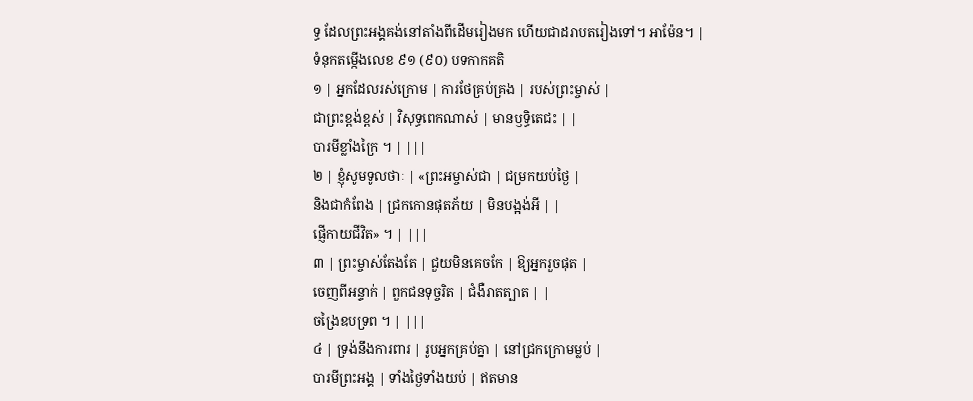ទ្ធ ដែលព្រះអង្គគង់នៅតាំងពីដេីមរៀងមក ហេីយជាដរាបតរៀងទៅ។ អាម៉ែន។ |
ទំនុកតម្កើងលេខ ៩១ (៩០) បទកាកគតិ
១ | អ្នកដែលរស់ក្រោម | ការថែគ្រប់គ្រង | របស់ព្រះម្ចាស់ |
ជាព្រះខ្ពង់ខ្ពស់ | វិសុទ្ធពេកណាស់ | មានឫទ្ធិតេជះ | |
បារមីខ្លាំងក្រៃ ។ | |||
២ | ខ្ញុំសូមទូលថាៈ | «ព្រះអម្ចាស់ជា | ជម្រកយប់ថ្ងៃ |
និងជាកំពែង | ជ្រកកោនផុតភ័យ | មិនបង្អង់អី | |
ផ្ញើកាយជីវិត» ។ | |||
៣ | ព្រះម្ចាស់តែងតែ | ជួយមិនគេចកែ | ឱ្យអ្នករួចផុត |
ចេញពីអន្ទាក់ | ពួកជនទុច្ចរិត | ជំងឺរាតត្បាត | |
ចង្រៃឧបទ្រព ។ | |||
៤ | ទ្រង់នឹងការពារ | រូបអ្នកគ្រប់គ្នា | នៅជ្រកក្រោមម្លប់ |
បារមីព្រះអង្គ | ទាំងថ្ងៃទាំងយប់ | ឥតមាន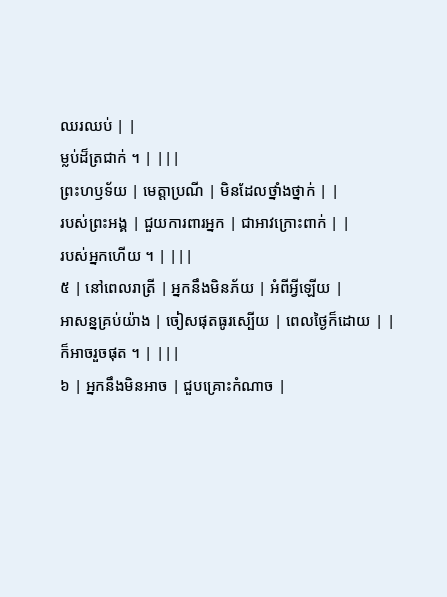ឈរឈប់ | |
ម្លប់ដ៏ត្រជាក់ ។ | |||
ព្រះហឫទ័យ | មេត្តាប្រណី | មិនដែលថ្នាំងថ្នាក់ | |
របស់ព្រះអង្គ | ជួយការពារអ្នក | ជាអាវក្រោះពាក់ | |
របស់អ្នកហើយ ។ | |||
៥ | នៅពេលរាត្រី | អ្នកនឹងមិនភ័យ | អំពីអ្វីឡើយ |
អាសន្នគ្រប់យ៉ាង | ចៀសផុតធូរស្បើយ | ពេលថ្ងៃក៏ដោយ | |
ក៏អាចរួចផុត ។ | |||
៦ | អ្នកនឹងមិនអាច | ជួបគ្រោះកំណាច |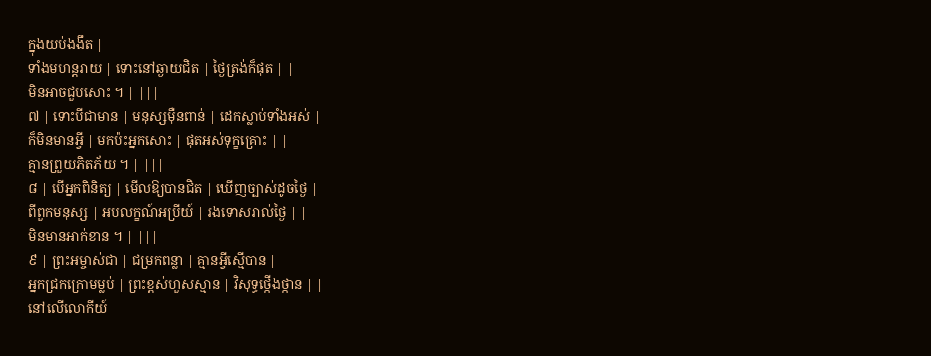ក្នុងយប់ងងឹត |
ទាំងមហន្តរាយ | ទោះនៅឆ្ងាយជិត | ថ្ងៃត្រង់ក៏ផុត | |
មិនអាចជួបសោះ ។ | |||
៧ | ទោះបីជាមាន | មនុស្សម៉ឺនពាន់ | ដេកស្លាប់ទាំងអស់ |
ក៏មិនមានអ្វី | មកប៉ះអ្នកសោះ | ផុតអស់ទុក្ខគ្រោះ | |
គ្មានព្រួយភិតភ័យ ។ | |||
៨ | បើអ្នកពិនិត្យ | មើលឱ្យបានជិត | ឃើញច្បាស់ដូចថ្ងៃ |
ពីពួកមនុស្ស | អបលក្ខណ៍អប្រីយ៍ | រងទោសរាល់ថ្ងៃ | |
មិនមានអាក់ខាន ។ | |||
៩ | ព្រះអម្ចាស់ជា | ជម្រកពន្លា | គ្មានអ្វីស្មើបាន |
អ្នកជ្រកក្រោមម្លប់ | ព្រះខ្ពស់ហួសស្មាន | វិសុទ្ធថ្កើងថ្កាន | |
នៅលើលោកីយ៍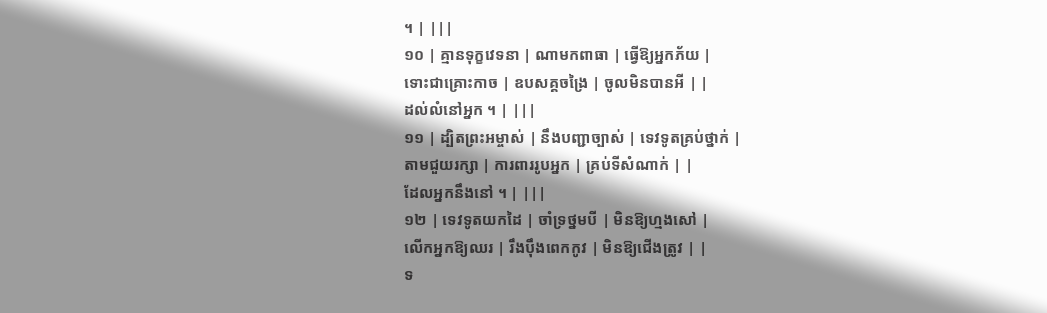។ | |||
១០ | គ្មានទុក្ខវេទនា | ណាមកពាធា | ធ្វើឱ្យអ្នកភ័យ |
ទោះជាគ្រោះកាច | ឧបសគ្គចង្រៃ | ចូលមិនបានអី | |
ដល់លំនៅអ្នក ។ | |||
១១ | ដ្បិតព្រះអម្ចាស់ | នឹងបញ្ជាច្បាស់ | ទេវទូតគ្រប់ថ្នាក់ |
តាមជួយរក្សា | ការពាររូបអ្នក | គ្រប់ទីសំណាក់ | |
ដែលអ្នកនឹងនៅ ។ | |||
១២ | ទេវទូតយកដៃ | ចាំទ្រថ្នមបី | មិនឱ្យហ្មងសៅ |
លើកអ្នកឱ្យឈរ | រឹងប៉ឹងពេកកូវ | មិនឱ្យជើងត្រូវ | |
ទ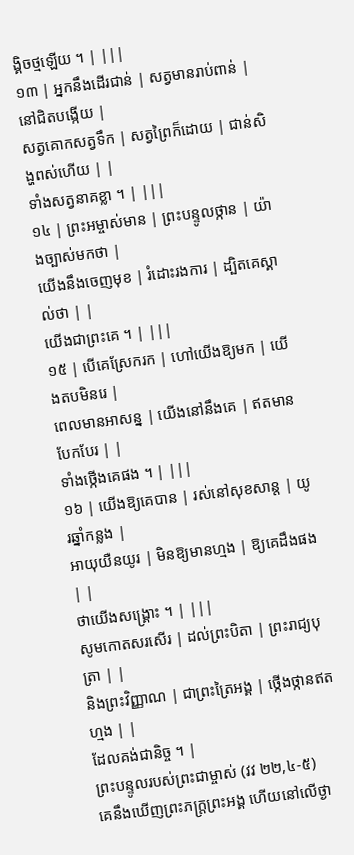ង្គិចថ្មឡើយ ។ | |||
១៣ | អ្នកនឹងដើរជាន់ | សត្វមានរាប់ពាន់ | នៅជិតបង្កើយ |
សត្វគោកសត្វទឹក | សត្វព្រៃក៏ដោយ | ជាន់សិង្ហពស់ហើយ | |
ទាំងសត្វនាគខ្លា ។ | |||
១៤ | ព្រះអម្ចាស់មាន | ព្រះបន្ទូលថ្កាន | យ៉ាងច្បាស់មកថា |
យើងនឹងចេញមុខ | រំដោះរងការ | ដ្បិតគេស្គាល់ថា | |
យើងជាព្រះគេ ។ | |||
១៥ | បើគេស្រែករក | ហៅយើងឱ្យមក | យើងតបមិនរេ |
ពេលមានអាសន្ន | យើងនៅនឹងគេ | ឥតមានបែកបែរ | |
ទាំងថ្កើងគេផង ។ | |||
១៦ | យើងឱ្យគេបាន | រស់នៅសុខសាន្ត | យូរឆ្នាំកន្លង |
អាយុយឺនយូរ | មិនឱ្យមានហ្មង | ឱ្យគេដឹងផង | |
ថាយើងសង្គ្រោះ ។ | |||
សូមកោតសរសើរ | ដល់ព្រះបិតា | ព្រះរាជ្យបុត្រា | |
និងព្រះវិញ្ញាណ | ជាព្រះត្រៃអង្គ | ថ្កើងថ្កានឥតហ្មង | |
ដែលគង់ជានិច្ច ។ |
ព្រះបន្ទូលរបស់ព្រះជាម្ចាស់ (វវ ២២,៤-៥)
គេនឹងឃើញព្រះភក្ត្រព្រះអង្គ ហើយនៅលើថ្ងា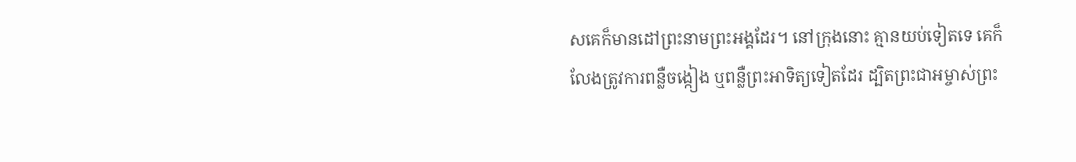សគេក៏មានដៅព្រះនាមព្រះអង្គដែរ។ នៅក្រុងនោះ គ្មានយប់ទៀតទេ គេក៏លែងត្រូវការពន្លឺចង្កៀង ឬពន្លឺព្រះអាទិត្យទៀតដែរ ដ្បិតព្រះជាអម្ចាស់ព្រះ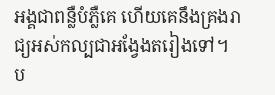អង្គជាពន្លឺបំភ្លឺគេ ហើយគេនឹងគ្រងរាជ្យអស់កល្បជាអង្វែងតរៀងទៅ។
ប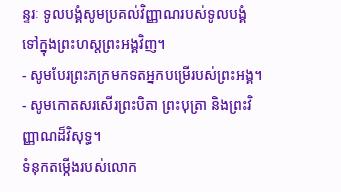ន្ទរៈ ទូលបង្គំសូមប្រគល់វិញ្ញាណរបស់ទូលបង្គំទៅក្នុងព្រះហស្តព្រះអង្គវិញ។
- សូមបែរព្រះភក្រមកទតអ្នកបម្រើរបស់ព្រះអង្គ។
- សូមកោតសរសើរព្រះបិតា ព្រះបុត្រា និងព្រះវិញ្ញាណដ៏វិសុទ្ធ។
ទំនុកតម្កើងរបស់លោក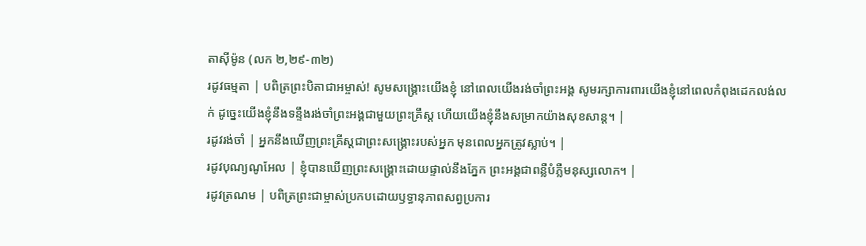តាស៊ីម៉ូន (លក ២,២៩-៣២)
រដូវធម្មតា | បពិត្រព្រះបិតាជាអម្ចាស់! សូមសង្គ្រោះយើងខ្ញុំ នៅពេលយើងរង់ចាំព្រះអង្គ សូមរក្សាការពារយើងខ្ញុំនៅពេលកំពុងដេកលង់លក់ ដូច្នេះយើងខ្ញុំនឹងទន្ទឹងរង់ចាំព្រះអង្គជាមួយព្រះគ្រឹស្ត ហើយយើងខ្ញុំនឹងសម្រាកយ៉ាងសុខសាន្ត។ |
រដូវរង់ចាំ | អ្នកនឹងឃើញព្រះគ្រីស្តជាព្រះសង្គ្រោះរបស់អ្នក មុនពេលអ្នកត្រូវស្លាប់។ |
រដូវបុណ្យណូអែល | ខ្ញុំបានឃើញព្រះសង្គ្រោះដោយផ្ទាល់នឹងភ្នែក ព្រះអង្គជាពន្លឺបំភ្លឺមនុស្សលោក។ |
រដូវត្រណម | បពិត្រព្រះជាម្ចាស់ប្រកបដោយឫទ្ធានុភាពសព្វប្រការ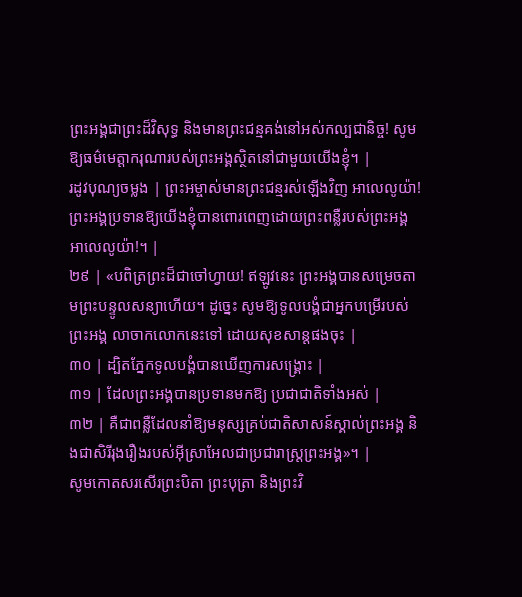ព្រះអង្គជាព្រះដ៏វិសុទ្ធ និងមានព្រះជន្មគង់នៅអស់កល្បជានិច្ច! សូមឱ្យធម៌មេត្តាករុណារបស់ព្រះអង្គស្ថិតនៅជាមួយយើងខ្ញុំ។ |
រដូវបុណ្យចម្លង | ព្រះអម្ចាស់មានព្រះជន្មរស់ឡើងវិញ អាលេលូយ៉ា! ព្រះអង្គប្រទានឱ្យយើងខ្ញុំបានពោរពេញដោយព្រះពន្លឺរបស់ព្រះអង្គ អាលេលូយ៉ា!។ |
២៩ | «បពិត្រព្រះដ៏ជាចៅហ្វាយ! ឥឡូវនេះ ព្រះអង្គបានសម្រេចតាមព្រះបន្ទូលសន្យាហើយ។ ដូច្នេះ សូមឱ្យទូលបង្គំជាអ្នកបម្រើរបស់ព្រះអង្គ លាចាកលោកនេះទៅ ដោយសុខសាន្តផងចុះ |
៣០ | ដ្បិតភ្នែកទូលបង្គំបានឃើញការសង្គ្រោះ |
៣១ | ដែលព្រះអង្គបានប្រទានមកឱ្យ ប្រជាជាតិទាំងអស់ |
៣២ | គឺជាពន្លឺដែលនាំឱ្យមនុស្សគ្រប់ជាតិសាសន៍ស្គាល់ព្រះអង្គ និងជាសិរីរុងរឿងរបស់អ៊ីស្រាអែលជាប្រជារាស្ដ្រព្រះអង្គ»។ |
សូមកោតសរសើរព្រះបិតា ព្រះបុត្រា និងព្រះវិ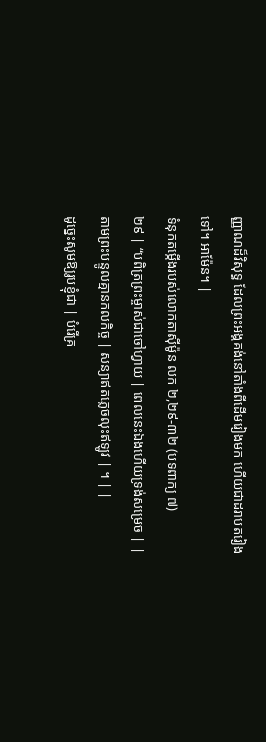ញ្ញាណដ៏វិសុទ្ធ ដែលព្រះអង្គគង់នៅតាំងពីដើមរៀងមក ហើយជាដរាបតរៀងទៅ។ អាម៉ែន។ |
ទំនុកតម្កើងរបស់លោកតាស៊ីម៉ូន លក ២,២៩-៣២ (បទពាក្យ ៧)
២៩ | “បពិត្រព្រះម្ចាស់ជាចៅហ្វាយ | ពេលនេះឯងហើយទ្រង់សម្រេច | |
តាមព្រះបន្ទូលគ្មានកលកិច្ច | សន្យាឥតភ្លេចលុះឥឡូវ | ។ | |
ដូច្នេះសូមឱ្យរូបខ្ញុំជា | បំរើគ្រ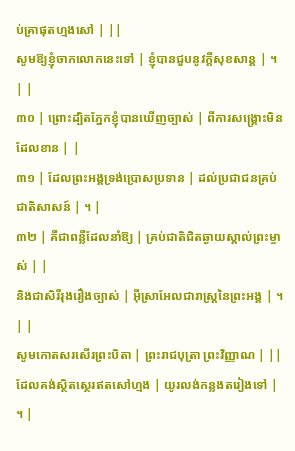ប់គ្រាផុតហ្មងសៅ | ||
សូមឱ្យខ្ញុំចាកលោកនេះទៅ | ខ្ញុំបានជួបនូវក្តីសុខសាន្ត | ។ | |
៣០ | ព្រោះដ្បិតភ្នែកខ្ញុំបានឃើញច្បាស់ | ពីការសង្គ្រោះមិនដែលខាន | |
៣១ | ដែលព្រះអង្គទ្រង់ប្រោសប្រទាន | ដល់ប្រជាជនគ្រប់ជាតិសាសន៍ | ។ |
៣២ | គឺជាពន្លឺដែលនាំឱ្យ | គ្រប់ជាតិជិតឆ្ងាយស្គាល់ព្រះម្ចាស់ | |
និងជាសិរីរុងរឿងច្បាស់ | អ៊ីស្រាអែលជារាស្ត្រនៃព្រះអង្គ | ។ | |
សូមកោតសរសើរព្រះបិតា | ព្រះរាជបុត្រា ព្រះវិញ្ញាណ | ||
ដែលគង់ស្ថិតស្ថេរឥតសៅហ្មង | យូរលង់កន្លងតរៀងទៅ | ។ |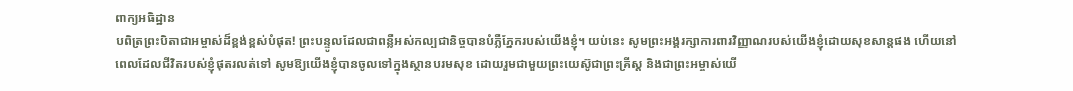ពាក្យអធិដ្ឋាន
បពិត្រព្រះបិតាជាអម្ចាស់ដ៏ខ្ពង់ខ្ពស់បំផុត! ព្រះបន្ទូលដែលជាពន្លឺអស់កល្បជានិច្ចបានបំភ្លឺភ្នែករបស់យើងខ្ញុំ។ យប់នេះ សូមព្រះអង្គរក្សាការពារវិញ្ញាណរបស់យើងខ្ញុំដោយសុខសាន្តផង ហើយនៅពេលដែលជីវិតរបស់ខ្ញុំផុតរលត់ទៅ សូមឱ្យយើងខ្ញុំបានចូលទៅក្នុងស្ថានបរមសុខ ដោយរួមជាមួយព្រះយេស៊ូជាព្រះគ្រីស្ត និងជាព្រះអម្ចាស់យើ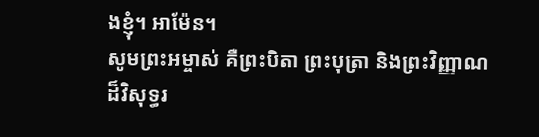ងខ្ញុំ។ អាម៉ែន។
សូមព្រះអម្ចាស់ គឺព្រះបិតា ព្រះបុត្រា និងព្រះវិញ្ញាណដ៏វិសុទ្ធរ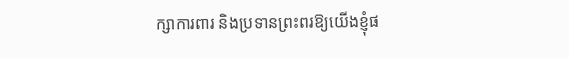ក្សាការពារ និងប្រទានព្រះពរឱ្យយើងខ្ញុំផ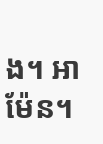ង។ អាម៉ែន។